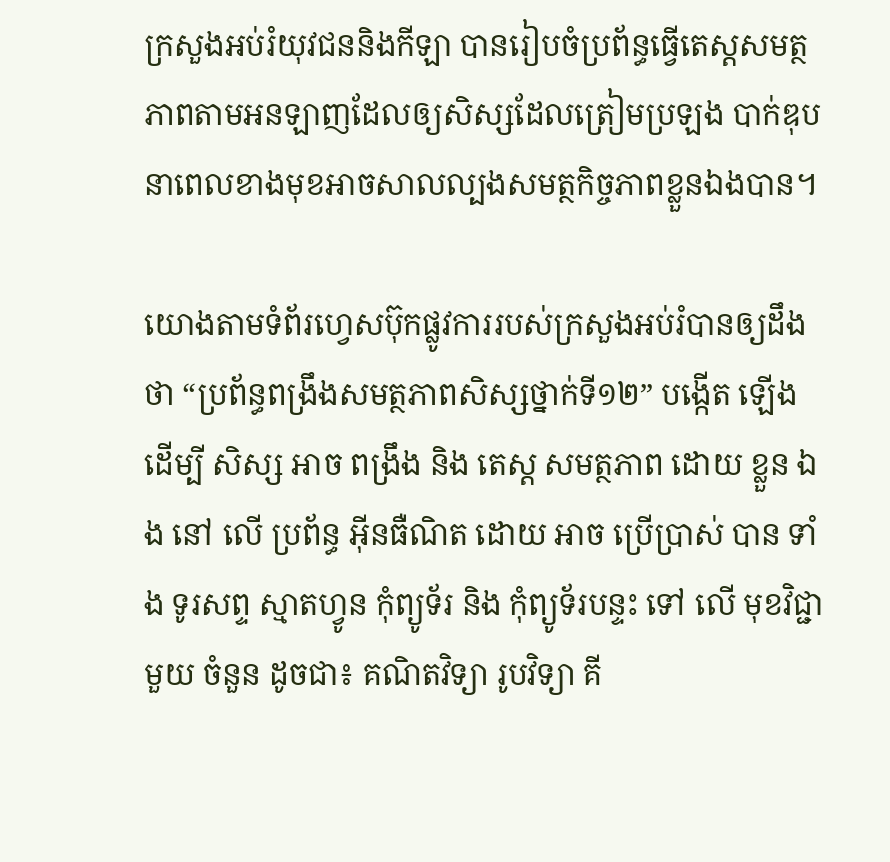ក្រសួងអប់រំយុវជននិងកីឡា បានរៀបចំប្រព័ន្ធធ្វើតេស្តសមត្ថភាពតាមអនឡាញដែលឲ្យសិស្សដែលត្រៀមប្រឡង បាក់ឌុប នាពេលខាងមុខអាចសាលល្បងសមត្ថកិច្ចភាពខ្លួនឯងបាន។

យោងតាមទំព័រហ្វេសប៊ុកផ្លូវការរបស់ក្រសួងអប់រំបានឲ្យដឹងថា “ប្រព័ន្ធពង្រឹងសមត្ថភាពសិស្សថ្នាក់ទី១២” បង្កើត ឡើង ដើម្បី សិស្ស អាច ពង្រឹង និង តេស្ដ សមត្ថភាព ដោយ ខ្លួន ឯង នៅ លើ ប្រព័ន្ធ អ៊ីនធឺណិត ដោយ អាច ប្រើប្រាស់ បាន ទាំង ទូរសព្ទ ស្មាតហ្វូន កុំព្យូទ័រ និង កុំព្យូទ័របន្ទះ ទៅ លើ មុខវិជ្ជា មួយ ចំនួន ដូចជា៖ គណិតវិទ្យា រូបវិទ្យា គី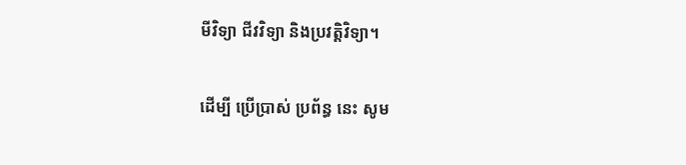មីវិទ្យា ជីវវិទ្យា និងប្រវត្តិវិទ្យា។

ដើម្បី ប្រើប្រាស់ ប្រព័ន្ធ នេះ សូម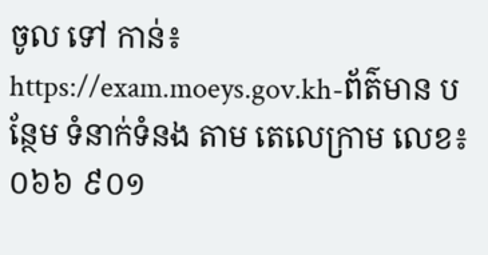ចូល ទៅ កាន់៖ https://exam.moeys.gov.kh-ព័ត៌មាន បន្ថែម ទំនាក់ទំនង តាម តេលេក្រាម លេខ៖០៦៦ ៩០១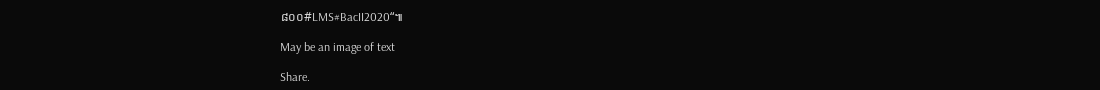៨០០#LMS#BacII2020“៕

May be an image of text

Share.